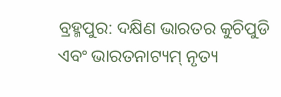ବ୍ରହ୍ମପୁର: ଦକ୍ଷିଣ ଭାରତର କୁଚିପୁଡି ଏବଂ ଭାରତନାଟ୍ୟମ୍ ନୃତ୍ୟ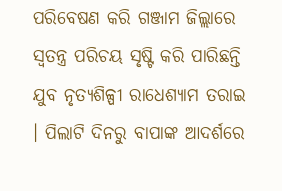ପରିବେଷଣ କରି ଗଞ୍ଜାମ ଜିଲ୍ଲାରେ ସ୍ୱତନ୍ତ୍ର ପରିଚୟ ସୃଷ୍ଟି କରି ପାରିଛନ୍ତି ଯୁବ ନୃତ୍ୟଶିଳ୍ପୀ ରାଧେଶ୍ୟାମ ତରାଇ । ପିଲାଟି ଦିନରୁ ବାପାଙ୍କ ଆଦର୍ଶରେ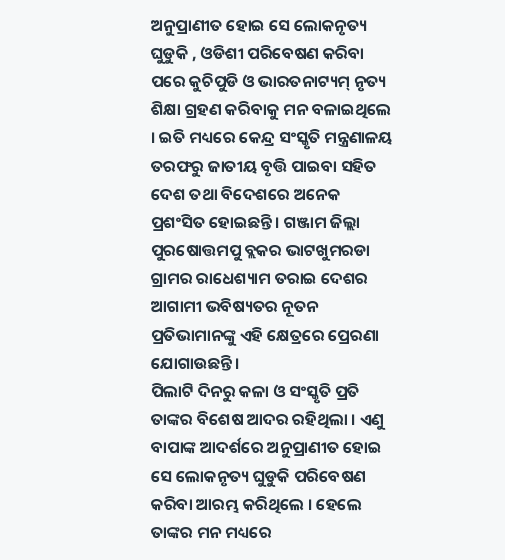ଅନୁପ୍ରାଣୀତ ହୋଇ ସେ ଲୋକନୃତ୍ୟ ଘୁଡୁକି , ଓଡିଶୀ ପରିବେଷଣ କରିବା ପରେ କୁଚିପୁଡି ଓ ଭାରତନାଟ୍ୟମ୍ ନୃତ୍ୟ ଶିକ୍ଷା ଗ୍ରହଣ କରିବାକୁ ମନ ବଳାଇଥିଲେ । ଇତି ମଧ୍ୟରେ କେନ୍ଦ୍ର ସଂସ୍କୃତି ମନ୍ତ୍ରଣାଳୟ ତରଫରୁ ଜାତୀୟ ବୃତ୍ତି ପାଇବା ସହିତ ଦେଶ ତଥା ବିଦେଶରେ ଅନେକ ପ୍ରଶଂସିତ ହୋଇଛନ୍ତି । ଗଞ୍ଜାମ ଜିଲ୍ଲା ପୁରଷୋତ୍ତମପୁ ବ୍ଲକର ଭାଟଖୁମରଡା ଗ୍ରାମର ରାଧେଶ୍ୟାମ ତରାଇ ଦେଶର ଆଗାମୀ ଭବିଷ୍ୟତର ନୂତନ ପ୍ରତିଭାମାନଙ୍କୁ ଏହି କ୍ଷେତ୍ରରେ ପ୍ରେରଣା ଯୋଗାଉଛନ୍ତି ।
ପିଲାଟି ଦିନରୁ କଳା ଓ ସଂସ୍କୃତି ପ୍ରତି ତାଙ୍କର ବିଶେଷ ଆଦର ରହିଥିଲା । ଏଣୁ ବାପାଙ୍କ ଆଦର୍ଶରେ ଅନୁପ୍ରାଣୀତ ହୋଇ ସେ ଲୋକନୃତ୍ୟ ଘୁଡୁକି ପରିବେଷଣ କରିବା ଆରମ୍ଭ କରିଥିଲେ । ହେଲେ ତାଙ୍କର ମନ ମଧ୍ୟରେ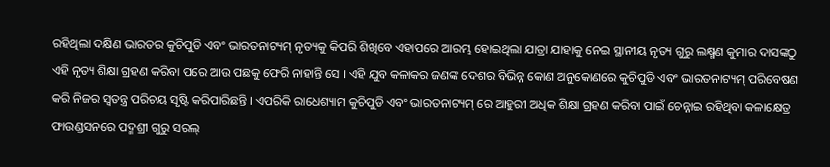ରହିଥିଲା ଦକ୍ଷିଣ ଭାରତର କୁଚିପୁଡି ଏବଂ ଭାରତନାଟ୍ୟମ୍ ନୃତ୍ୟକୁ କିପରି ଶିଖିବେ ଏହାପରେ ଆରମ୍ଭ ହୋଇଥିଲା ଯାତ୍ରା ଯାହାକୁ ନେଇ ସ୍ଥାନୀୟ ନୃତ୍ୟ ଗୁରୁ ଲକ୍ଷ୍ମଣ କୁମାର ଦାସଙ୍କଠୁ ଏହି ନୃତ୍ୟ ଶିକ୍ଷା ଗ୍ରହଣ କରିବା ପରେ ଆଉ ପଛକୁ ଫେରି ନାହାନ୍ତି ସେ । ଏହି ଯୁବ କଳାକର ଜଣଙ୍କ ଦେଶର ବିଭିନ୍ନ କୋଣ ଅନୁକୋଣରେ କୁଚିପୁଡି ଏବଂ ଭାରତନାଟ୍ୟମ୍ ପରିବେଷଣ କରି ନିଜର ସ୍ୱତନ୍ତ୍ର ପରିଚୟ ସୃଷ୍ଟି କରିପାରିଛନ୍ତି । ଏପରିକି ରାଧେଶ୍ୟାମ କୁଚିପୁଡି ଏବଂ ଭାରତନାଟ୍ୟମ୍ ରେ ଆହୁରୀ ଅଧିକ ଶିକ୍ଷା ଗ୍ରହଣ କରିବା ପାଇଁ ଚେନ୍ନାଇ ରହିଥିବା କଳାକ୍ଷେତ୍ର ଫାଉଣ୍ଡସନରେ ପଦ୍ମଶ୍ରୀ ଗୁରୁ ସରଲ୍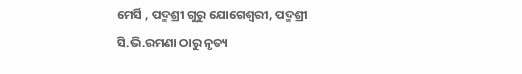ମେର୍ସି , ପଦ୍ମଶ୍ରୀ ଗୁରୁ ଯୋଗେଶ୍ୱରୀ, ପଦ୍ମଶ୍ରୀ ସି.ଭି.ରମଣା ଠାରୁ ନୃତ୍ୟ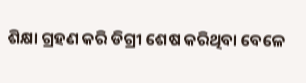ଶିକ୍ଷା ଗ୍ରହଣ କରି ଡିଗ୍ରୀ ଶେଷ କରିଥିବା ବେଳେ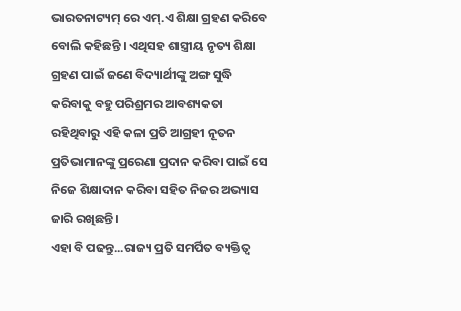ଭାରତନାଟ୍ୟମ୍ ରେ ଏମ୍.ଏ ଶିକ୍ଷା ଗ୍ରହଣ କରିବେ ବୋଲି କହିଛନ୍ତି । ଏଥିସହ ଶାସ୍ତ୍ରୀୟ ନୃତ୍ୟ ଶିକ୍ଷା ଗ୍ରହଣ ପାଇଁ ଜଣେ ବିଦ୍ୟାର୍ଥୀଙ୍କୁ ଅଙ୍ଗ ସୁଦ୍ଧି କରିବାକୁ ବହୁ ପରିଶ୍ରମର ଆବଶ୍ୟକତା ରହିଥିବାରୁ ଏହି କଳା ପ୍ରତି ଆଗ୍ରହୀ ନୂତନ ପ୍ରତିଭାମାନଙ୍କୁ ପ୍ରରେଣା ପ୍ରଦାନ କରିବା ପାଇଁ ସେ ନିଜେ ଶିକ୍ଷାଦାନ କରିବା ସହିତ ନିଜର ଅଭ୍ୟାସ ଜାରି ରଖିଛନ୍ତି ।
ଏହା ବି ପଢନ୍ତୁ...ରାଜ୍ୟ ପ୍ରତି ସମର୍ପିତ ବ୍ୟକ୍ତିତ୍ୱ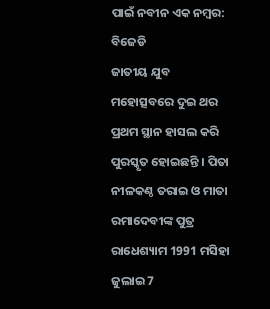ପାଇଁ ନବୀନ ଏକ ନମ୍ବର: ବିଜେଡି
ଜାତୀୟ ଯୁବ ମହୋତ୍ସବରେ ଦୁଇ ଥର ପ୍ରଥମ ସ୍ଥାନ ହାସଲ କରି ପୁରସ୍କୃତ ହୋଇଛନ୍ତି । ପିତା ନୀଳକଣ୍ଠ ତରାଇ ଓ ମାତା ରମାଦେବୀଙ୍କ ପୁତ୍ର ରାଧେଶ୍ୟାମ 1991 ମସିହା ଜୁଲାଇ 7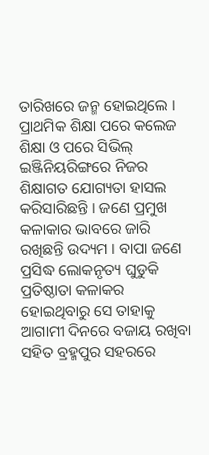ତାରିଖରେ ଜନ୍ମ ହୋଇଥିଲେ । ପ୍ରାଥମିକ ଶିକ୍ଷା ପରେ କଲେଜ ଶିକ୍ଷା ଓ ପରେ ସିଭିଲ୍ ଇଞ୍ଜିନିୟରିଙ୍ଗରେ ନିଜର ଶିକ୍ଷାଗତ ଯୋଗ୍ୟତା ହାସଲ କରିସାରିଛନ୍ତି । ଜଣେ ପ୍ରମୁଖ କଳାକାର ଭାବରେ ଜାରି ରଖିଛନ୍ତି ଉଦ୍ୟମ । ବାପା ଜଣେ ପ୍ରସିଦ୍ଧ ଲୋକନୃତ୍ୟ ଘୁଡୁକି ପ୍ରତିଷ୍ଠାତା କଳାକର ହୋଇଥିବାରୁ ସେ ତାହାକୁ ଆଗାମୀ ଦିନରେ ବଜାୟ ରଖିବା ସହିତ ବ୍ରହ୍ମପୁର ସହରରେ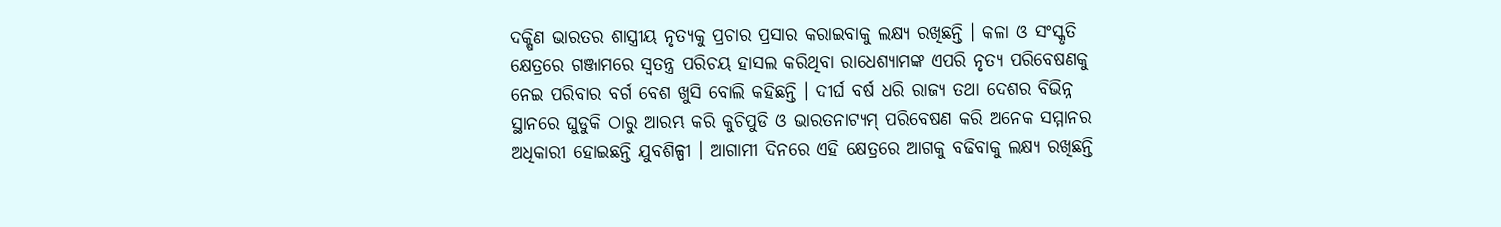ଦକ୍ଷିଣ ଭାରତର ଶାସ୍ତ୍ରୀୟ ନୃତ୍ୟକୁ ପ୍ରଚାର ପ୍ରସାର କରାଇବାକୁ ଲକ୍ଷ୍ୟ ରଖିଛନ୍ତି । କଳା ଓ ସଂସ୍କୃତି କ୍ଷେତ୍ରରେ ଗଞ୍ଜାମରେ ସ୍ୱତନ୍ତ୍ର ପରିଚୟ ହାସଲ କରିଥିବା ରାଧେଶ୍ୟାମଙ୍କ ଏପରି ନୃତ୍ୟ ପରିବେଷଣକୁ ନେଇ ପରିବାର ବର୍ଗ ବେଶ ଖୁସି ବୋଲି କହିଛନ୍ତି । ଦୀର୍ଘ ବର୍ଷ ଧରି ରାଜ୍ୟ ତଥା ଦେଶର ବିଭିନ୍ନ ସ୍ଥାନରେ ଘୁଡୁକି ଠାରୁ ଆରମ୍ଭ କରି କୁଚିପୁଡି ଓ ଭାରତନାଟ୍ୟମ୍ ପରିବେଷଣ କରି ଅନେକ ସମ୍ମାନର ଅଧିକାରୀ ହୋଇଛନ୍ତି ଯୁବଶିଳ୍ପୀ । ଆଗାମୀ ଦିନରେ ଏହି କ୍ଷେତ୍ରରେ ଆଗକୁ ବଢିବାକୁ ଲକ୍ଷ୍ୟ ରଖିଛନ୍ତି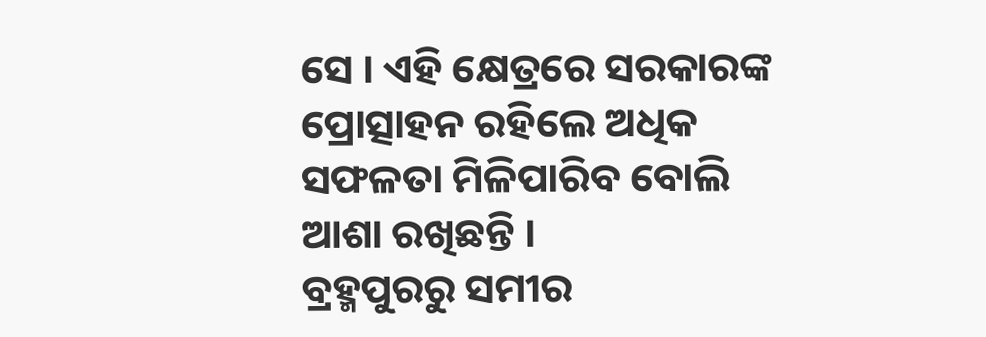ସେ । ଏହି କ୍ଷେତ୍ରରେ ସରକାରଙ୍କ ପ୍ରୋତ୍ସାହନ ରହିଲେ ଅଧିକ ସଫଳତା ମିଳିପାରିବ ବୋଲି ଆଶା ରଖିଛନ୍ତି ।
ବ୍ରହ୍ମପୁରରୁ ସମୀର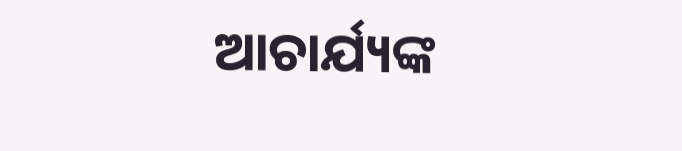ଆଚାର୍ଯ୍ୟଙ୍କ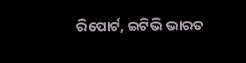ରିପୋର୍ଟ, ଇଟିଭି ଭାରତ